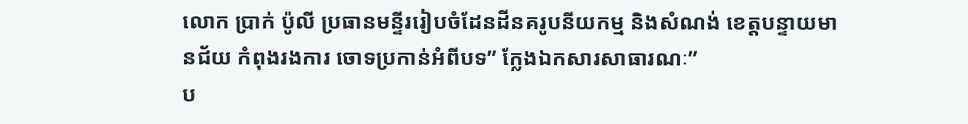លោក ប្រាក់ ប៉ូលី ប្រធានមន្ទីររៀបចំដែនដីនគរូបនីយកម្ម និងសំណង់ ខេត្តបន្ទាយមានជ័យ កំពុងរងការ ចោទប្រកាន់អំពីបទ” ក្លែងឯកសារសាធារណៈ”
ប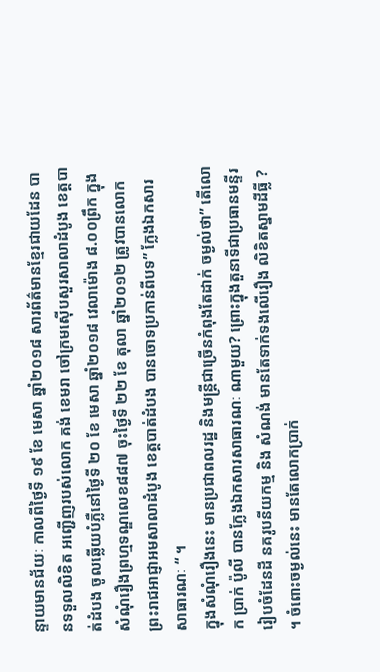ន្ទាយមានជ័យៈ កាលពីថ្ងៃទី ១៩ ខែ មេសា ឆ្នាំ២០១៨ សារព័ត៌មានខ្មែរជាយដែន បានទទួលលិខិត អញ្ជើញរបស់លោក គង់ ខេមរា ចៅក្រមស៊ើបសួរសាលាដំបូង ខេត្តបាត់ដំបង ចូលឆ្លើយបំភ្លឺនៅថ្ងៃទី ២០ ខែ មេសា ឆ្នាំ២០១៨ វេលាម៉ោង ៨.០០ព្រឹក ក្នុងសំណុំរឿងព្រហ្មទណ្ឌលេខ៨៨៧ ចុះថ្ងៃទី ២២ ខែ តុលា ឆ្នាំ២០១២ ត្រូវបានលោកព្រះរាជអាជ្ញាអមសាលាដំបូង ខេត្តបាត់ដំបង បានចោទប្រកាន់ពីបទ” ក្លែងឯកសារសាធារណៈ “ ។
ក្នុងសំណុំរឿងនេះ មានប្រជាពលរដ្ឋ និងមន្ត្រីជាច្រើនកំពុងតែដាក់ ចម្ងល់ថា” តើលោក ប្រាក់ ប៉ូលី បានក្លែងឯកសារសាធារណៈ ណាមួយ? ព្រោះក្នុងតួនាទីជាប្រធានមន្ទីររៀបចំដែនដី នគរូបនីយកម្ម និង សំណង់ មានតែទាក់ទងលើរឿង លិខិតស្នាមដីធ្លី ? ។ ចំពោះចម្ងល់នេះ មានតែលោកប្រាក់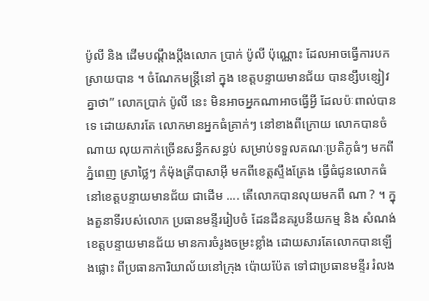ប៉ូលី និង ដើមបណ្តឹងប្តឹងលោក ប្រាក់ ប៉ូលី ប៉ុណ្ណោះ ដែលអាចធ្វើការបកស្រាយបាន ។ ចំណែកមន្ត្រីនៅ ក្នុង ខេត្តបន្ទាយមានជ័យ បានខ្សឹបខ្សៀវគ្នាថា” លោកប្រាក់ ប៉ូលី នេះ មិនអាចអ្នកណាអាចធ្វើអ្វី ដែលប៉ៈពាល់បានទេ ដោយសារតែ លោកមានអ្នកធំគ្រាក់ៗ នៅខាងពីក្រោយ លោកបានចំណាយ លុយកាក់ច្រើនសន្ធឹកសន្ធប់ សម្រាប់ទទួលគណៈប្រតិភូធំៗ មកពីភ្នំពេញ ស្រាថ្លៃៗ កំម៉ុងត្រីបាសាអ៊ី មកពីខេត្តស្ទឹងត្រែង ធ្វើធំជូនលោកធំ នៅខេត្តបន្ទាយមានជ័យ ជាដើម .... តើលោកបានលុយមកពី ណា ? ។ ក្នុងតួនាទីរបស់លោក ប្រធានមន្ទីររៀបចំ ដែនដីនគរូបនីយកម្ម និង សំណង់ ខេត្តបន្ទាយមានជ័យ មានការចំរូងចម្រះខ្លាំង ដោយសារតែលោកបានឡើងផ្លោះ ពីប្រធានការិយាល័យនៅក្រុង ប៉ោយប៉ែត ទៅជាប្រធានមន្ទីរ រំលង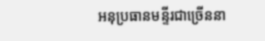អនុប្រធានមន្ទីរជាច្រើននា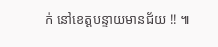ក់ នៅខេត្តបន្ទាយមានជ័យ !! ៕